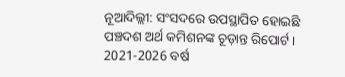ନୂଆଦିଲ୍ଲୀ: ସଂସଦରେ ଉପସ୍ଥାପିତ ହୋଇଛି ପଞ୍ଚଦଶ ଅର୍ଥ କମିଶନଙ୍କ ଚୂଡ଼ାନ୍ତ ରିପୋର୍ଟ । 2021-2026 ବର୍ଷ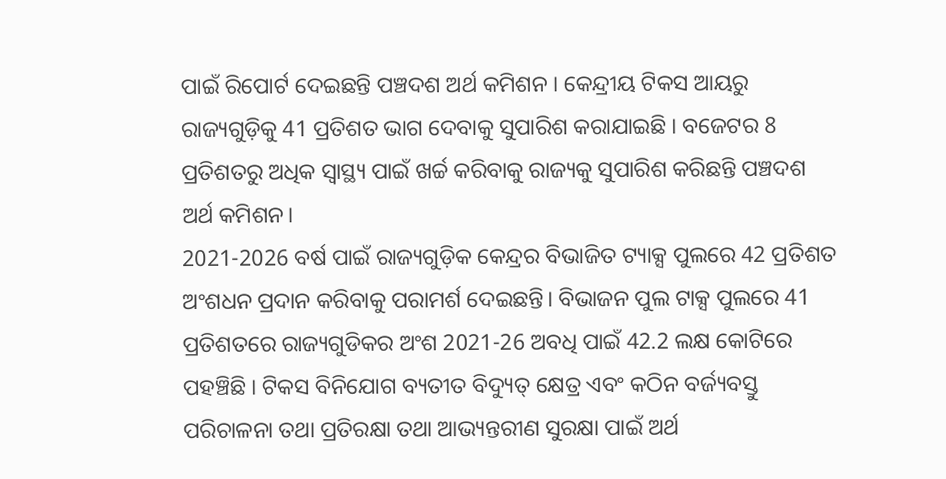ପାଇଁ ରିପୋର୍ଟ ଦେଇଛନ୍ତି ପଞ୍ଚଦଶ ଅର୍ଥ କମିଶନ । କେନ୍ଦ୍ରୀୟ ଟିକସ ଆୟରୁ ରାଜ୍ୟଗୁଡ଼ିକୁ 41 ପ୍ରତିଶତ ଭାଗ ଦେବାକୁ ସୁପାରିଶ କରାଯାଇଛି । ବଜେଟର 8 ପ୍ରତିଶତରୁ ଅଧିକ ସ୍ବାସ୍ଥ୍ୟ ପାଇଁ ଖର୍ଚ୍ଚ କରିବାକୁ ରାଜ୍ୟକୁ ସୁପାରିଶ କରିଛନ୍ତି ପଞ୍ଚଦଶ ଅର୍ଥ କମିଶନ।
2021-2026 ବର୍ଷ ପାଇଁ ରାଜ୍ୟଗୁଡ଼ିକ କେନ୍ଦ୍ରର ବିଭାଜିତ ଟ୍ୟାକ୍ସ ପୁଲରେ 42 ପ୍ରତିଶତ ଅଂଶଧନ ପ୍ରଦାନ କରିବାକୁ ପରାମର୍ଶ ଦେଇଛନ୍ତି। ବିଭାଜନ ପୁଲ ଟାକ୍ସ ପୁଲରେ 41 ପ୍ରତିଶତରେ ରାଜ୍ୟଗୁଡିକର ଅଂଶ 2021-26 ଅବଧି ପାଇଁ 42.2 ଲକ୍ଷ କୋଟିରେ ପହଞ୍ଚିଛି । ଟିକସ ବିନିଯୋଗ ବ୍ୟତୀତ ବିଦ୍ୟୁତ୍ କ୍ଷେତ୍ର ଏବଂ କଠିନ ବର୍ଜ୍ୟବସ୍ତୁ ପରିଚାଳନା ତଥା ପ୍ରତିରକ୍ଷା ତଥା ଆଭ୍ୟନ୍ତରୀଣ ସୁରକ୍ଷା ପାଇଁ ଅର୍ଥ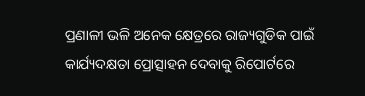ପ୍ରଣାଳୀ ଭଳି ଅନେକ କ୍ଷେତ୍ରରେ ରାଜ୍ୟଗୁଡିକ ପାଇଁ କାର୍ଯ୍ୟଦକ୍ଷତା ପ୍ରୋତ୍ସାହନ ଦେବାକୁ ରିପୋର୍ଟରେ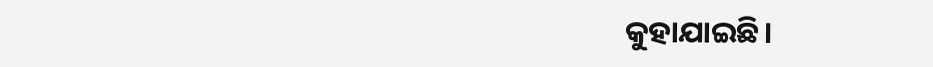କୁହାଯାଇଛି।